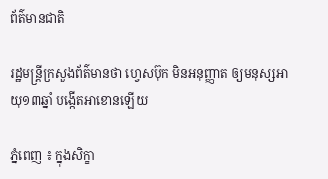ព័ត៌មានជាតិ

រដ្ឋមន្ដ្រីក្រសួងព័ត៌មានថា ហ្វេសប៊ុក មិនអនុញ្ញាត ឲ្យមនុស្សអាយុ១៣ឆ្នាំ បង្កើតអាខោនឡើយ

ភ្នំពេញ ៖ ក្នុងសិក្ខា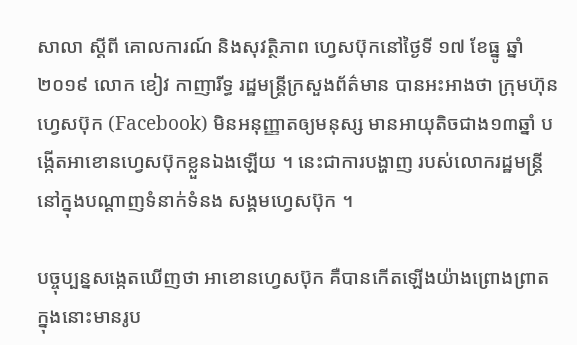សាលា ស្តីពី គោលការណ៍ និងសុវត្ថិភាព ហ្វេសប៊ុកនៅថ្ងៃទី ១៧ ខែធ្នូ ឆ្នាំ២០១៩ លោក ខៀវ កាញារីទ្ធ រដ្ឋមន្រ្តីក្រសួងព័ត៌មាន បានអះអាងថា ក្រុមហ៊ុនហ្វេសប៊ុក (Facebook) មិនអនុញ្ញាតឲ្យមនុស្ស មានអាយុតិចជាង១៣ឆ្នាំ បង្កើតអាខោនហ្វេសប៊ុកខ្លួនឯងឡើយ ។ នេះជាការបង្ហាញ របស់លោករដ្ឋមន្រ្តី នៅក្នុងបណ្តាញទំនាក់ទំនង សង្គមហ្វេសប៊ុក ។

បច្ចុប្បន្នសង្កេតឃើញថា អាខោនហ្វេសប៊ុក គឺបានកើតឡើងយ៉ាងព្រោងព្រាត ក្នុងនោះមានរូប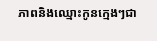ភាពនិងឈ្មោះកូនក្មេងៗជា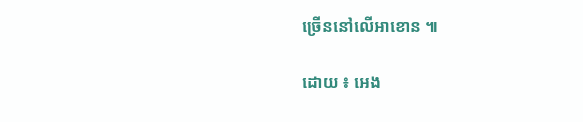ច្រើននៅលើអាខោន ៕

ដោយ ៖ អេង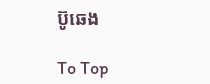ប៊ូឆេង

To Top